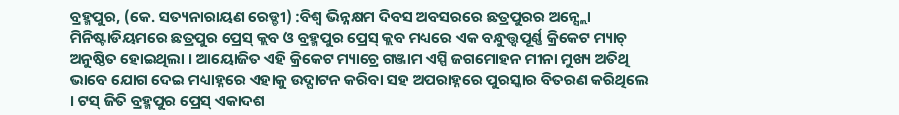ବ୍ରହ୍ମପୁର, (କେ. ସତ୍ୟନାରାୟଣ ରେଡ୍ଡୀ) :ବିଶ୍ୱ ଭିନ୍ନକ୍ଷମ ଦିବସ ଅବସରରେ ଛତ୍ରପୁରର ଅନ୍ସ୍ଲୋ ମିନିଷ୍ଟାଡିୟମରେ ଛତ୍ରପୁର ପ୍ରେସ୍ କ୍ଲବ ଓ ବ୍ରହ୍ମପୁର ପ୍ରେସ୍ କ୍ଲବ ମଧ୍ୟରେ ଏକ ବନ୍ଧୁତ୍ତ୍ୱପୂର୍ଣ୍ଣ କ୍ରିକେଟ ମ୍ୟାଚ୍ ଅନୁଷ୍ଠିତ ହୋଇଥିଲା । ଆୟୋଜିତ ଏହି କ୍ରିକେଟ ମ୍ୟାଚ୍ରେ ଗଞ୍ଜାମ ଏସ୍ପି ଜଗମୋହନ ମୀନା ମୁଖ୍ୟ ଅତିଥି ଭାବେ ଯୋଗ ଦେଇ ମଧ୍ୟାହ୍ନରେ ଏହାକୁ ଉଦ୍ଘାଟନ କରିବା ସହ ଅପରାହ୍ନରେ ପୁରସ୍କାର ବିତରଣ କରିଥିଲେ । ଟସ୍ ଜିତି ବ୍ରହ୍ମପୁର ପ୍ରେସ୍ ଏକାଦଶ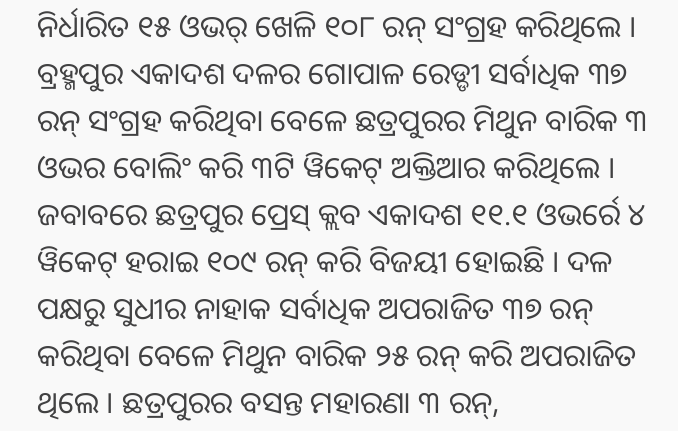ନିର୍ଧାରିତ ୧୫ ଓଭର୍ ଖେଳି ୧୦୮ ରନ୍ ସଂଗ୍ରହ କରିଥିଲେ । ବ୍ରହ୍ମପୁର ଏକାଦଶ ଦଳର ଗୋପାଳ ରେଡ୍ଡୀ ସର୍ବାଧିକ ୩୭ ରନ୍ ସଂଗ୍ରହ କରିଥିବା ବେଳେ ଛତ୍ରପୁରର ମିଥୁନ ବାରିକ ୩ ଓଭର ବୋଲିଂ କରି ୩ଟି ୱିକେଟ୍ ଅକ୍ତିଆର କରିଥିଲେ । ଜବାବରେ ଛତ୍ରପୁର ପ୍ରେସ୍ କ୍ଲବ ଏକାଦଶ ୧୧.୧ ଓଭର୍ରେ ୪ ୱିକେଟ୍ ହରାଇ ୧୦୯ ରନ୍ କରି ବିଜୟୀ ହୋଇଛି । ଦଳ ପକ୍ଷରୁ ସୁଧୀର ନାହାକ ସର୍ବାଧିକ ଅପରାଜିତ ୩୭ ରନ୍ କରିଥିବା ବେଳେ ମିଥୁନ ବାରିକ ୨୫ ରନ୍ କରି ଅପରାଜିତ ଥିଲେ । ଛତ୍ରପୁରର ବସନ୍ତ ମହାରଣା ୩ ରନ୍,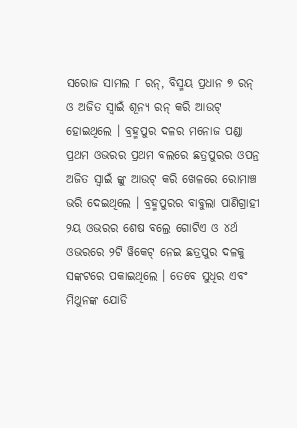ସରୋଜ ସାମଲ ୮ ରନ୍, ବିସ୍ମୟ ପ୍ରଧାନ ୭ ରନ୍ ଓ ଅଜିତ ସ୍ୱାଇଁ ଶୂନ୍ୟ ରନ୍ କରି ଆଉଟ୍ ହୋଇଥିଲେ । ବ୍ରହ୍ମପୁର ଦଳର ମନୋଜ ପଣ୍ଡା ପ୍ରଥମ ଓଭରର ପ୍ରଥମ ବଲରେ ଛତ୍ରପୁରର ଓପନ୍ର ଅଜିତ ସ୍ୱାଇଁ ଙ୍କୁ ଆଉଟ୍ କରି ଖେଳରେ ରୋମାଞ୍ଚ ଭରି ଦେଇଥିଲେ । ବ୍ରହ୍ମପୁରର ବାବୁଲା ପାଣିଗ୍ରାହୀ ୨ୟ ଓଭରର ଶେଷ ବଲ୍ରେ ଗୋଟିଏ ଓ ୪ର୍ଥ ଓଭରରେ ୨ଟି ୱିକେଟ୍ ନେଇ ଛତ୍ରପୁର ଦଳକୁ ସଙ୍କଟରେ ପକାଇଥିଲେ । ତେବେ ସୁଧିର ଏବଂ ମିଥୁନଙ୍କ ଯୋଡି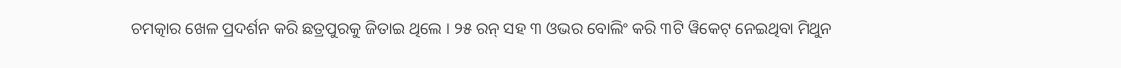ଚମତ୍କାର ଖେଳ ପ୍ରଦର୍ଶନ କରି ଛତ୍ରପୁରକୁ ଜିତାଇ ଥିଲେ । ୨୫ ରନ୍ ସହ ୩ ଓଭର ବୋଲିଂ କରି ୩ଟି ୱିକେଟ୍ ନେଇଥିବା ମିଥୁନ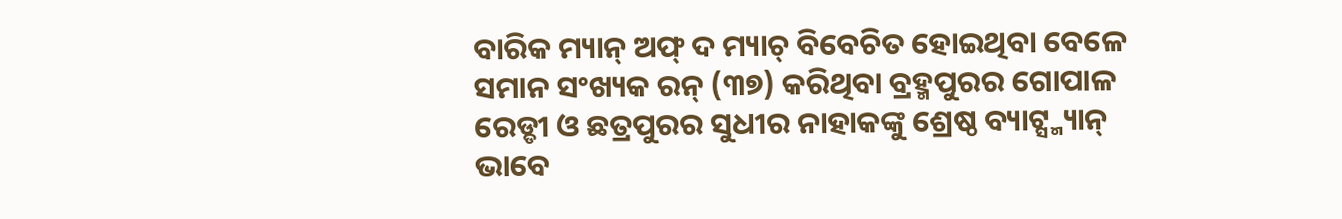ବାରିକ ମ୍ୟାନ୍ ଅଫ୍ ଦ ମ୍ୟାଚ୍ ବିବେଚିତ ହୋଇଥିବା ବେଳେ ସମାନ ସଂଖ୍ୟକ ରନ୍ (୩୭) କରିଥିବା ବ୍ରହ୍ମପୁରର ଗୋପାଳ ରେଡ୍ଡୀ ଓ ଛତ୍ରପୁରର ସୁଧୀର ନାହାକଙ୍କୁ ଶ୍ରେଷ୍ଠ ବ୍ୟାଟ୍ସ୍ମ୍ୟାନ୍ ଭାବେ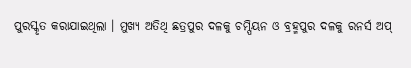ପୁରସ୍କୃତ କରାଯାଇଥିଲା । ମୁଖ୍ୟ ଅତିଥି ଛତ୍ରପୁର ଦଳକୁ ଚମ୍ପିୟନ ଓ ବ୍ରହ୍ମପୁର ଦଳକୁ ରନର୍ସ ଅପ୍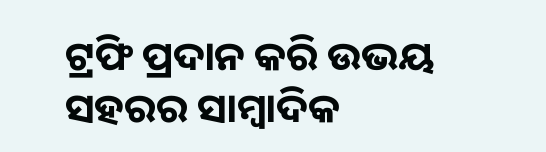ଟ୍ରଫି ପ୍ରଦାନ କରି ଉଭୟ ସହରର ସାମ୍ବାଦିକ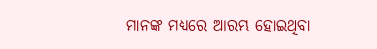ମାନଙ୍କ ମଧ୍ୟରେ ଆରମ୍ଭ ହୋଇଥିବା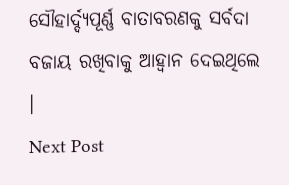ସୌହାର୍ଦ୍ଦ୍ୟପୂର୍ଣ୍ଣ ବାତାବରଣକୁ ସର୍ବଦା ବଜାୟ ରଖିବାକୁ ଆହ୍ଵାନ ଦେଇଥିଲେ ।
Next Post